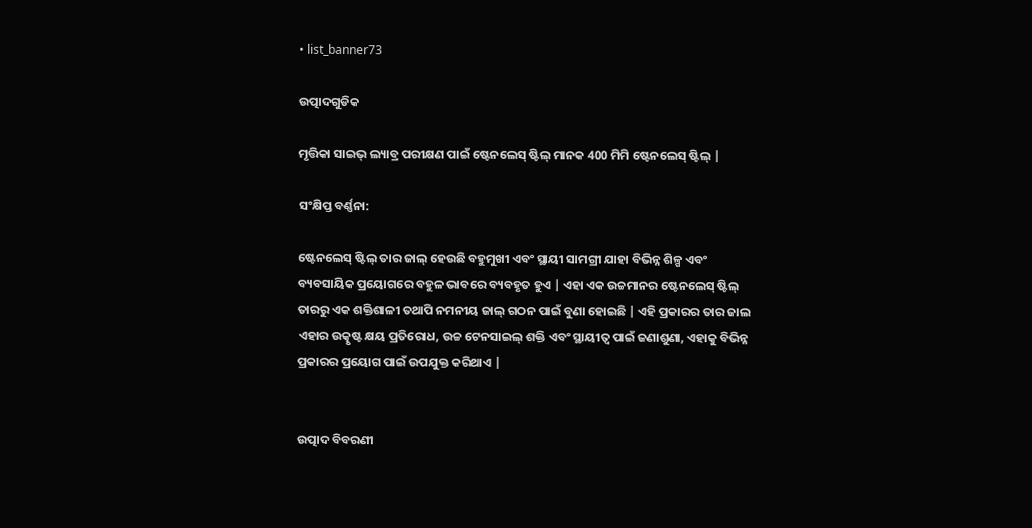• list_banner73

ଉତ୍ପାଦଗୁଡିକ

ମୃତ୍ତିକା ସାଇଭ୍ ଲ୍ୟାବ୍ର ପରୀକ୍ଷଣ ପାଇଁ ଷ୍ଟେନଲେସ୍ ଷ୍ଟିଲ୍ ମାନକ 400 ମିମି ଷ୍ଟେନଲେସ୍ ଷ୍ଟିଲ୍ |

ସଂକ୍ଷିପ୍ତ ବର୍ଣ୍ଣନା:

ଷ୍ଟେନଲେସ୍ ଷ୍ଟିଲ୍ ତାର ଜାଲ୍ ହେଉଛି ବହୁମୁଖୀ ଏବଂ ସ୍ଥାୟୀ ସାମଗ୍ରୀ ଯାହା ବିଭିନ୍ନ ଶିଳ୍ପ ଏବଂ ବ୍ୟବସାୟିକ ପ୍ରୟୋଗରେ ବହୁଳ ଭାବରେ ବ୍ୟବହୃତ ହୁଏ | ଏହା ଏକ ଉଚ୍ଚମାନର ଷ୍ଟେନଲେସ୍ ଷ୍ଟିଲ୍ ତାରରୁ ଏକ ଶକ୍ତିଶାଳୀ ତଥାପି ନମନୀୟ ଜାଲ୍ ଗଠନ ପାଇଁ ବୁଣା ହୋଇଛି | ଏହି ପ୍ରକାରର ତାର ଜାଲ ଏହାର ଉତ୍କୃଷ୍ଟ କ୍ଷୟ ପ୍ରତିରୋଧ, ଉଚ୍ଚ ଟେନସାଇଲ୍ ଶକ୍ତି ଏବଂ ସ୍ଥାୟୀତ୍ୱ ପାଇଁ ଜଣାଶୁଣା, ଏହାକୁ ବିଭିନ୍ନ ପ୍ରକାରର ପ୍ରୟୋଗ ପାଇଁ ଉପଯୁକ୍ତ କରିଥାଏ |


ଉତ୍ପାଦ ବିବରଣୀ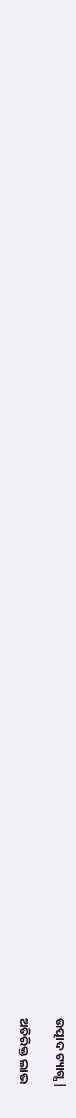ଉତ୍ପାଦ ଟ୍ୟାଗ୍ସ |

ଅତିରିକ୍ତ ଲାଭ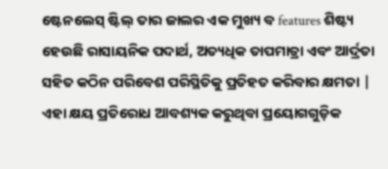ଷ୍ଟେନଲେସ୍ ଷ୍ଟିଲ୍ ତାର ଜାଲର ଏକ ମୁଖ୍ୟ ବ features ଶିଷ୍ଟ୍ୟ ହେଉଛି ରାସାୟନିକ ପଦାର୍ଥ, ଅତ୍ୟଧିକ ତାପମାତ୍ରା ଏବଂ ଆର୍ଦ୍ରତା ସହିତ କଠିନ ପରିବେଶ ପରିସ୍ଥିତିକୁ ପ୍ରତିହତ କରିବାର କ୍ଷମତା | ଏହା କ୍ଷୟ ପ୍ରତିରୋଧ ଆବଶ୍ୟକ କରୁଥିବା ପ୍ରୟୋଗଗୁଡ଼ିକ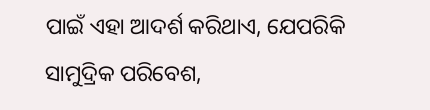ପାଇଁ ଏହା ଆଦର୍ଶ କରିଥାଏ, ଯେପରିକି ସାମୁଦ୍ରିକ ପରିବେଶ,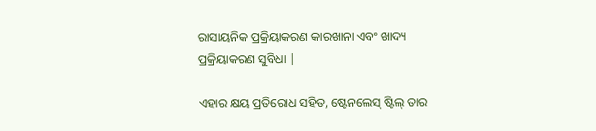ରାସାୟନିକ ପ୍ରକ୍ରିୟାକରଣ କାରଖାନା ଏବଂ ଖାଦ୍ୟ ପ୍ରକ୍ରିୟାକରଣ ସୁବିଧା |

ଏହାର କ୍ଷୟ ପ୍ରତିରୋଧ ସହିତ, ଷ୍ଟେନଲେସ୍ ଷ୍ଟିଲ୍ ତାର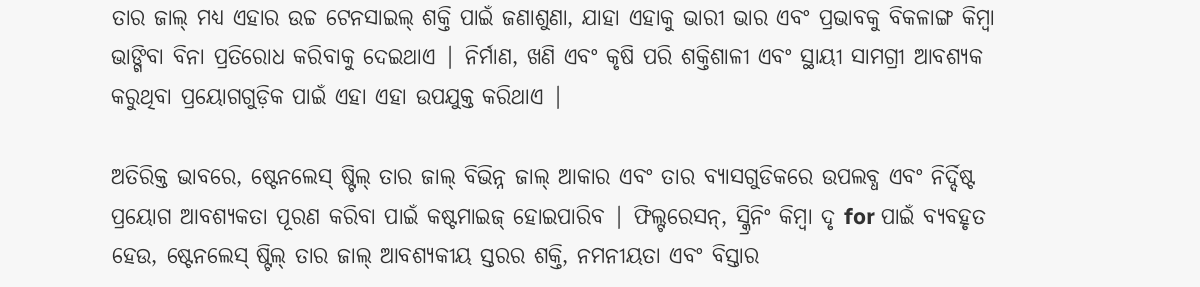ତାର ଜାଲ୍ ମଧ୍ୟ ଏହାର ଉଚ୍ଚ ଟେନସାଇଲ୍ ଶକ୍ତି ପାଇଁ ଜଣାଶୁଣା, ଯାହା ଏହାକୁ ଭାରୀ ଭାର ଏବଂ ପ୍ରଭାବକୁ ବିକଳାଙ୍ଗ କିମ୍ବା ଭାଙ୍ଗିବା ବିନା ପ୍ରତିରୋଧ କରିବାକୁ ଦେଇଥାଏ | ନିର୍ମାଣ, ଖଣି ଏବଂ କୃଷି ପରି ଶକ୍ତିଶାଳୀ ଏବଂ ସ୍ଥାୟୀ ସାମଗ୍ରୀ ଆବଶ୍ୟକ କରୁଥିବା ପ୍ରୟୋଗଗୁଡ଼ିକ ପାଇଁ ଏହା ଏହା ଉପଯୁକ୍ତ କରିଥାଏ |

ଅତିରିକ୍ତ ଭାବରେ, ଷ୍ଟେନଲେସ୍ ଷ୍ଟିଲ୍ ତାର ଜାଲ୍ ବିଭିନ୍ନ ଜାଲ୍ ଆକାର ଏବଂ ତାର ବ୍ୟାସଗୁଡିକରେ ଉପଲବ୍ଧ ଏବଂ ନିର୍ଦ୍ଦିଷ୍ଟ ପ୍ରୟୋଗ ଆବଶ୍ୟକତା ପୂରଣ କରିବା ପାଇଁ କଷ୍ଟମାଇଜ୍ ହୋଇପାରିବ | ଫିଲ୍ଟରେସନ୍, ସ୍କ୍ରିନିଂ କିମ୍ବା ଦୃ for ପାଇଁ ବ୍ୟବହୃତ ହେଉ, ଷ୍ଟେନଲେସ୍ ଷ୍ଟିଲ୍ ତାର ଜାଲ୍ ଆବଶ୍ୟକୀୟ ସ୍ତରର ଶକ୍ତି, ନମନୀୟତା ଏବଂ ବିସ୍ତାର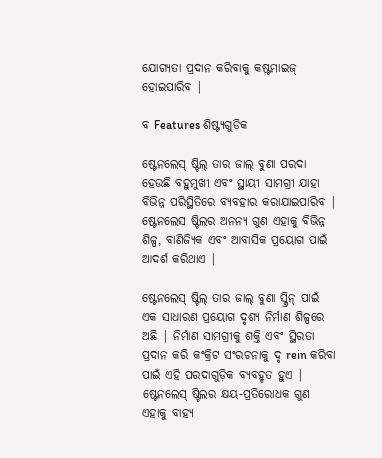ଯୋଗ୍ୟତା ପ୍ରଦାନ କରିବାକୁ କଷ୍ଟମାଇଜ୍ ହୋଇପାରିବ |

ବ Features ଶିଷ୍ଟ୍ୟଗୁଡିକ

ଷ୍ଟେନଲେସ୍ ଷ୍ଟିଲ୍ ତାର ଜାଲ୍ ବୁଣା ପରଦା ହେଉଛି ବହୁମୁଖୀ ଏବଂ ସ୍ଥାୟୀ ସାମଗ୍ରୀ ଯାହା ବିଭିନ୍ନ ପରିସ୍ଥିତିରେ ବ୍ୟବହାର କରାଯାଇପାରିବ | ଷ୍ଟେନଲେସ ଷ୍ଟିଲର ଅନନ୍ୟ ଗୁଣ ଏହାକୁ ବିଭିନ୍ନ ଶିଳ୍ପ, ବାଣିଜ୍ୟିକ ଏବଂ ଆବାସିକ ପ୍ରୟୋଗ ପାଇଁ ଆଦର୍ଶ କରିଥାଏ |

ଷ୍ଟେନଲେସ୍ ଷ୍ଟିଲ୍ ତାର ଜାଲ୍ ବୁଣା ସ୍କ୍ରିନ୍ ପାଇଁ ଏକ ସାଧାରଣ ପ୍ରୟୋଗ ଦୃଶ୍ୟ ନିର୍ମାଣ ଶିଳ୍ପରେ ଅଛି | ନିର୍ମାଣ ସାମଗ୍ରୀକୁ ଶକ୍ତି ଏବଂ ସ୍ଥିରତା ପ୍ରଦାନ କରି କଂକ୍ରିଟ ସଂରଚନାକୁ ଦୃ rein କରିବା ପାଇଁ ଏହି ପରଦାଗୁଡ଼ିକ ବ୍ୟବହୃତ ହୁଏ | ଷ୍ଟେନଲେସ୍ ଷ୍ଟିଲର କ୍ଷୟ-ପ୍ରତିରୋଧକ ଗୁଣ ଏହାକୁ ବାହ୍ୟ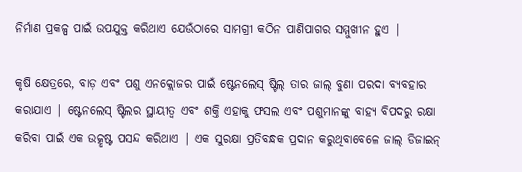ନିର୍ମାଣ ପ୍ରକଳ୍ପ ପାଇଁ ଉପଯୁକ୍ତ କରିଥାଏ ଯେଉଁଠାରେ ସାମଗ୍ରୀ କଠିନ ପାଣିପାଗର ସମ୍ମୁଖୀନ ହୁଏ |

କୃଷି କ୍ଷେତ୍ରରେ, ବାଡ଼ ଏବଂ ପଶୁ ଏନକ୍ଲୋଜର ପାଇଁ ଷ୍ଟେନଲେସ୍ ଷ୍ଟିଲ୍ ତାର ଜାଲ୍ ବୁଣା ପରଦା ବ୍ୟବହାର କରାଯାଏ | ଷ୍ଟେନଲେସ୍ ଷ୍ଟିଲର ସ୍ଥାୟୀତ୍ୱ ଏବଂ ଶକ୍ତି ଏହାକୁ ଫସଲ ଏବଂ ପଶୁମାନଙ୍କୁ ବାହ୍ୟ ବିପଦରୁ ରକ୍ଷା କରିବା ପାଇଁ ଏକ ଉତ୍କୃଷ୍ଟ ପସନ୍ଦ କରିଥାଏ | ଏକ ସୁରକ୍ଷା ପ୍ରତିବନ୍ଧକ ପ୍ରଦାନ କରୁଥିବାବେଳେ ଜାଲ୍ ଡିଜାଇନ୍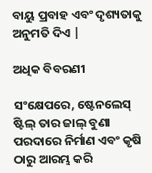ବାୟୁ ପ୍ରବାହ ଏବଂ ଦୃଶ୍ୟତାକୁ ଅନୁମତି ଦିଏ |

ଅଧିକ ବିବରଣୀ

ସଂକ୍ଷେପରେ, ଷ୍ଟେନଲେସ୍ ଷ୍ଟିଲ୍ ତାର ଜାଲ୍ ବୁଣା ପରଦାରେ ନିର୍ମାଣ ଏବଂ କୃଷି ଠାରୁ ଆରମ୍ଭ କରି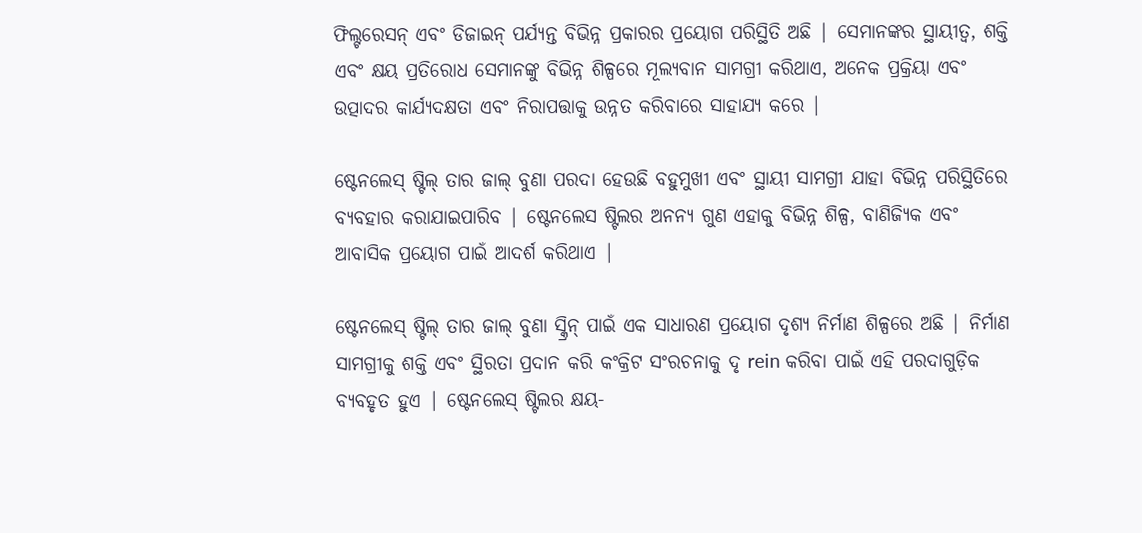ଫିଲ୍ଟରେସନ୍ ଏବଂ ଡିଜାଇନ୍ ପର୍ଯ୍ୟନ୍ତ ବିଭିନ୍ନ ପ୍ରକାରର ପ୍ରୟୋଗ ପରିସ୍ଥିତି ଅଛି | ସେମାନଙ୍କର ସ୍ଥାୟୀତ୍ୱ, ଶକ୍ତି ଏବଂ କ୍ଷୟ ପ୍ରତିରୋଧ ସେମାନଙ୍କୁ ବିଭିନ୍ନ ଶିଳ୍ପରେ ମୂଲ୍ୟବାନ ସାମଗ୍ରୀ କରିଥାଏ, ଅନେକ ପ୍ରକ୍ରିୟା ଏବଂ ଉତ୍ପାଦର କାର୍ଯ୍ୟଦକ୍ଷତା ଏବଂ ନିରାପତ୍ତାକୁ ଉନ୍ନତ କରିବାରେ ସାହାଯ୍ୟ କରେ |

ଷ୍ଟେନଲେସ୍ ଷ୍ଟିଲ୍ ତାର ଜାଲ୍ ବୁଣା ପରଦା ହେଉଛି ବହୁମୁଖୀ ଏବଂ ସ୍ଥାୟୀ ସାମଗ୍ରୀ ଯାହା ବିଭିନ୍ନ ପରିସ୍ଥିତିରେ ବ୍ୟବହାର କରାଯାଇପାରିବ | ଷ୍ଟେନଲେସ ଷ୍ଟିଲର ଅନନ୍ୟ ଗୁଣ ଏହାକୁ ବିଭିନ୍ନ ଶିଳ୍ପ, ବାଣିଜ୍ୟିକ ଏବଂ ଆବାସିକ ପ୍ରୟୋଗ ପାଇଁ ଆଦର୍ଶ କରିଥାଏ |

ଷ୍ଟେନଲେସ୍ ଷ୍ଟିଲ୍ ତାର ଜାଲ୍ ବୁଣା ସ୍କ୍ରିନ୍ ପାଇଁ ଏକ ସାଧାରଣ ପ୍ରୟୋଗ ଦୃଶ୍ୟ ନିର୍ମାଣ ଶିଳ୍ପରେ ଅଛି | ନିର୍ମାଣ ସାମଗ୍ରୀକୁ ଶକ୍ତି ଏବଂ ସ୍ଥିରତା ପ୍ରଦାନ କରି କଂକ୍ରିଟ ସଂରଚନାକୁ ଦୃ rein କରିବା ପାଇଁ ଏହି ପରଦାଗୁଡ଼ିକ ବ୍ୟବହୃତ ହୁଏ | ଷ୍ଟେନଲେସ୍ ଷ୍ଟିଲର କ୍ଷୟ-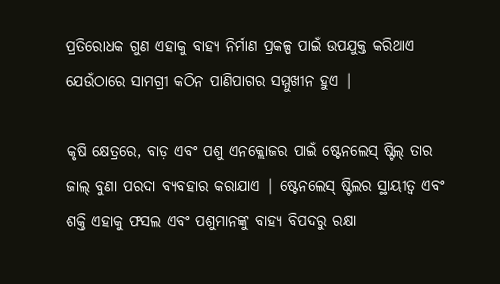ପ୍ରତିରୋଧକ ଗୁଣ ଏହାକୁ ବାହ୍ୟ ନିର୍ମାଣ ପ୍ରକଳ୍ପ ପାଇଁ ଉପଯୁକ୍ତ କରିଥାଏ ଯେଉଁଠାରେ ସାମଗ୍ରୀ କଠିନ ପାଣିପାଗର ସମ୍ମୁଖୀନ ହୁଏ |

କୃଷି କ୍ଷେତ୍ରରେ, ବାଡ଼ ଏବଂ ପଶୁ ଏନକ୍ଲୋଜର ପାଇଁ ଷ୍ଟେନଲେସ୍ ଷ୍ଟିଲ୍ ତାର ଜାଲ୍ ବୁଣା ପରଦା ବ୍ୟବହାର କରାଯାଏ | ଷ୍ଟେନଲେସ୍ ଷ୍ଟିଲର ସ୍ଥାୟୀତ୍ୱ ଏବଂ ଶକ୍ତି ଏହାକୁ ଫସଲ ଏବଂ ପଶୁମାନଙ୍କୁ ବାହ୍ୟ ବିପଦରୁ ରକ୍ଷା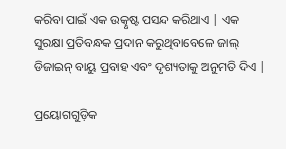କରିବା ପାଇଁ ଏକ ଉତ୍କୃଷ୍ଟ ପସନ୍ଦ କରିଥାଏ | ଏକ ସୁରକ୍ଷା ପ୍ରତିବନ୍ଧକ ପ୍ରଦାନ କରୁଥିବାବେଳେ ଜାଲ୍ ଡିଜାଇନ୍ ବାୟୁ ପ୍ରବାହ ଏବଂ ଦୃଶ୍ୟତାକୁ ଅନୁମତି ଦିଏ |

ପ୍ରୟୋଗଗୁଡ଼ିକ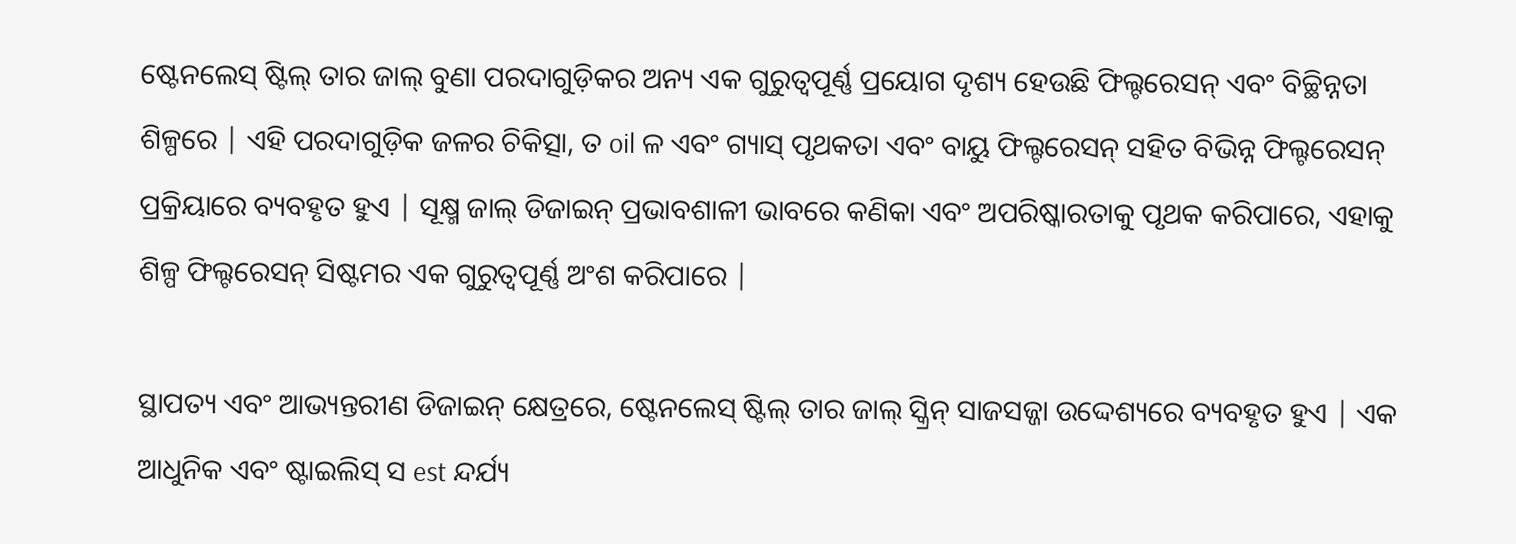ଷ୍ଟେନଲେସ୍ ଷ୍ଟିଲ୍ ତାର ଜାଲ୍ ବୁଣା ପରଦାଗୁଡ଼ିକର ଅନ୍ୟ ଏକ ଗୁରୁତ୍ୱପୂର୍ଣ୍ଣ ପ୍ରୟୋଗ ଦୃଶ୍ୟ ହେଉଛି ଫିଲ୍ଟରେସନ୍ ଏବଂ ବିଚ୍ଛିନ୍ନତା ଶିଳ୍ପରେ | ଏହି ପରଦାଗୁଡ଼ିକ ଜଳର ଚିକିତ୍ସା, ତ oil ଳ ଏବଂ ଗ୍ୟାସ୍ ପୃଥକତା ଏବଂ ବାୟୁ ଫିଲ୍ଟରେସନ୍ ସହିତ ବିଭିନ୍ନ ଫିଲ୍ଟରେସନ୍ ପ୍ରକ୍ରିୟାରେ ବ୍ୟବହୃତ ହୁଏ | ସୂକ୍ଷ୍ମ ଜାଲ୍ ଡିଜାଇନ୍ ପ୍ରଭାବଶାଳୀ ଭାବରେ କଣିକା ଏବଂ ଅପରିଷ୍କାରତାକୁ ପୃଥକ କରିପାରେ, ଏହାକୁ ଶିଳ୍ପ ଫିଲ୍ଟରେସନ୍ ସିଷ୍ଟମର ଏକ ଗୁରୁତ୍ୱପୂର୍ଣ୍ଣ ଅଂଶ କରିପାରେ |

ସ୍ଥାପତ୍ୟ ଏବଂ ଆଭ୍ୟନ୍ତରୀଣ ଡିଜାଇନ୍ କ୍ଷେତ୍ରରେ, ଷ୍ଟେନଲେସ୍ ଷ୍ଟିଲ୍ ତାର ଜାଲ୍ ସ୍କ୍ରିନ୍ ସାଜସଜ୍ଜା ଉଦ୍ଦେଶ୍ୟରେ ବ୍ୟବହୃତ ହୁଏ | ଏକ ଆଧୁନିକ ଏବଂ ଷ୍ଟାଇଲିସ୍ ସ est ନ୍ଦର୍ଯ୍ୟ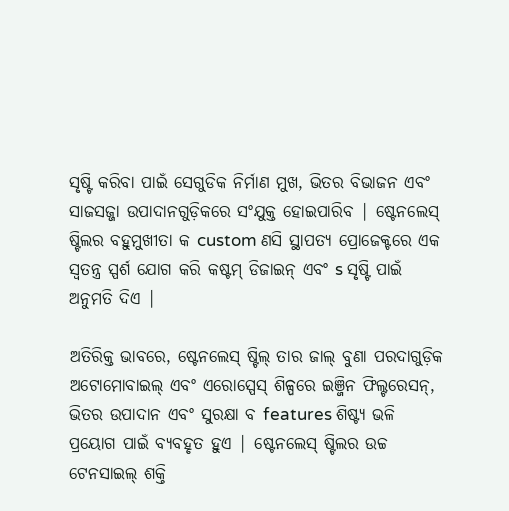ସୃଷ୍ଟି କରିବା ପାଇଁ ସେଗୁଡିକ ନିର୍ମାଣ ମୁଖ, ଭିତର ବିଭାଜନ ଏବଂ ସାଜସଜ୍ଜା ଉପାଦାନଗୁଡ଼ିକରେ ସଂଯୁକ୍ତ ହୋଇପାରିବ | ଷ୍ଟେନଲେସ୍ ଷ୍ଟିଲର ବହୁମୁଖୀତା କ custom ଣସି ସ୍ଥାପତ୍ୟ ପ୍ରୋଜେକ୍ଟରେ ଏକ ସ୍ୱତନ୍ତ୍ର ସ୍ପର୍ଶ ଯୋଗ କରି କଷ୍ଟମ୍ ଡିଜାଇନ୍ ଏବଂ s ସୃଷ୍ଟି ପାଇଁ ଅନୁମତି ଦିଏ |

ଅତିରିକ୍ତ ଭାବରେ, ଷ୍ଟେନଲେସ୍ ଷ୍ଟିଲ୍ ତାର ଜାଲ୍ ବୁଣା ପରଦାଗୁଡ଼ିକ ଅଟୋମୋବାଇଲ୍ ଏବଂ ଏରୋସ୍ପେସ୍ ଶିଳ୍ପରେ ଇଞ୍ଜିନ ଫିଲ୍ଟରେସନ୍, ଭିତର ଉପାଦାନ ଏବଂ ସୁରକ୍ଷା ବ features ଶିଷ୍ଟ୍ୟ ଭଳି ପ୍ରୟୋଗ ପାଇଁ ବ୍ୟବହୃତ ହୁଏ | ଷ୍ଟେନଲେସ୍ ଷ୍ଟିଲର ଉଚ୍ଚ ଟେନସାଇଲ୍ ଶକ୍ତି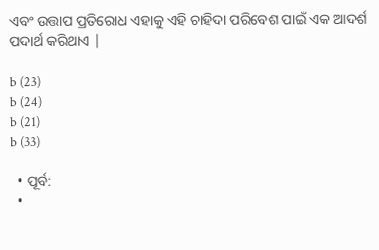ଏବଂ ଉତ୍ତାପ ପ୍ରତିରୋଧ ଏହାକୁ ଏହି ଚାହିଦା ପରିବେଶ ପାଇଁ ଏକ ଆଦର୍ଶ ପଦାର୍ଥ କରିଥାଏ |

b (23)
b (24)
b (21)
b (33)

  • ପୂର୍ବ:
  •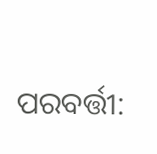ପରବର୍ତ୍ତୀ: